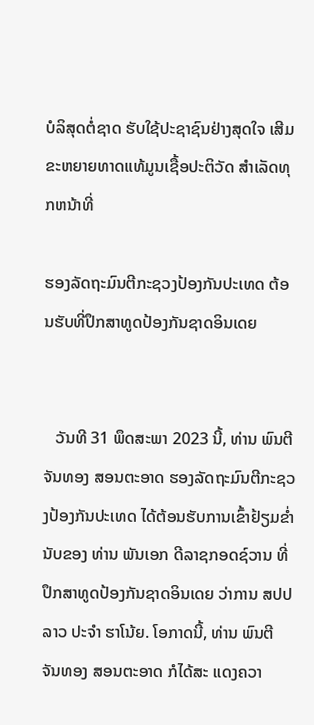ບໍລິສຸດຕໍ່ຊາດ ຮັບໃຊ້ປະຊາຊົນຢ່າງສຸດໃຈ ເສີມຂະຫຍາຍທາດແທ້ມູນເຊື້ອປະຕິວັດ ສໍາເລັດທຸກຫນ້າທີ່

ຮອງລັດຖະມົນຕີກະຊວງປ້ອງກັນປະເທດ ຕ້ອນຮັບທີ່ປຶກສາທູດປ້ອງກັນຊາດອິນເດຍ


   ວັນທີ 31 ພຶດສະພາ 2023 ນີ້, ທ່ານ ພົນຕີ ຈັນທອງ ສອນຕະອາດ ຮອງລັດຖະມົນຕີກະຊວງປ້ອງກັນປະເທດ ໄດ້ຕ້ອນຮັບການເຂົ້າຢ້ຽມຂໍ່ານັບຂອງ ທ່ານ ພັນເອກ ດີລາຊກອດຊ໌ວານ ທີ່ປຶກສາທູດປ້ອງກັນຊາດອິນເດຍ ວ່າການ ສປປ ລາວ ປະຈໍາ ຮາໂນ້ຍ. ໂອກາດນີ້, ທ່ານ ພົນຕີ ຈັນທອງ ສອນຕະອາດ ກໍໄດ້ສະ ແດງຄວາ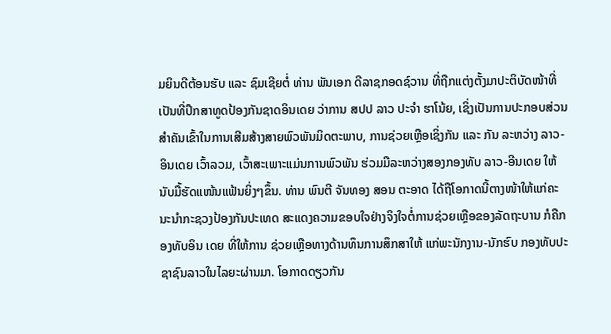ມຍິນດີຕ້ອນຮັບ ແລະ ຊົມເຊີຍຕໍ່ ທ່ານ ພັນເອກ ດີລາຊກອດຊ໌ວານ ທີ່ຖືກແຕ່ງຕັ້ງມາປະຕິບັດໜ້າທີ່ເປັນທີ່ປຶກສາທູດປ້ອງກັນຊາດອິນເດຍ ວ່າການ ສປປ ລາວ ປະຈໍາ ຮາໂນ້ຍ, ເຊິ່ງເປັນການປະກອບສ່ວນສຳຄັນເຂົ້າໃນການເສີມສ້າງສາຍພົວພັນມິດຕະພາບ, ການຊ່ວຍເຫຼືອເຊິ່ງກັນ ແລະ ກັນ ລະຫວ່າງ ລາວ- ອິນເດຍ ເວົ້າລວມ, ເວົ້າສະເພາະແມ່ນການພົວພັນ ຮ່ວມມືລະຫວ່າງສອງກອງທັບ ລາວ-ອີນເດຍ ໃຫ້ນັບມື້ຮັດແໜ້ນແຟ້ນຍິ່ງໆຂຶ້ນ. ທ່ານ ພົນຕີ ຈັນທອງ ສອນ ຕະອາດ ໄດ້ຖືໂອກາດນີ້ຕາງໜ້າໃຫ້ແກ່ຄະນະນຳກະຊວງປ້ອງກັນປະເທດ ສະແດງຄວາມຂອບໃຈຢ່າງຈິງໃຈຕໍ່ການຊ່ວຍເຫຼືອຂອງລັດຖະບານ ກໍຄືກອງທັບອິນ ເດຍ ທີ່ໃຫ້ການ ຊ່ວຍເຫຼືອທາງດ້ານທຶນການສຶກສາໃຫ້ ແກ່ພະນັກງານ-ນັກຮົບ ກອງທັບປະຊາຊົນລາວໃນໄລຍະຜ່ານມາ. ໂອກາດດຽວກັນ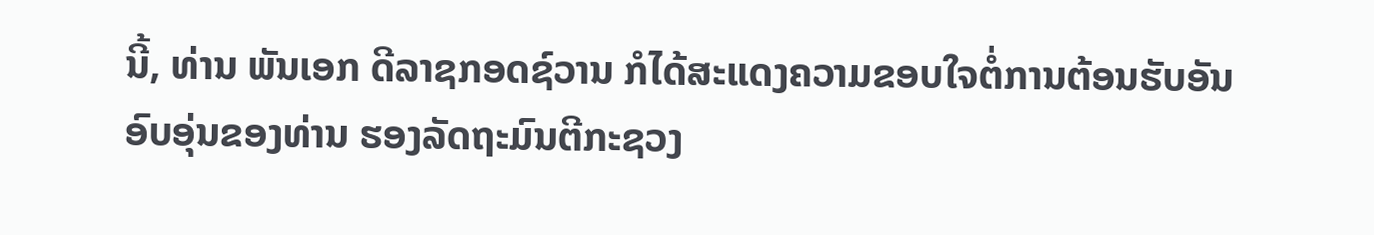ນີ້, ທ່ານ ພັນເອກ ດີລາຊກອດຊ໌ວານ ກໍໄດ້ສະແດງຄວາມຂອບໃຈຕໍ່ການຕ້ອນຮັບອັນອົບອຸ່ນຂອງທ່ານ ຮອງລັດຖະມົນຕີກະຊວງ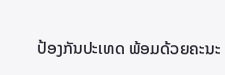ປ້ອງກັນປະເທດ ພ້ອມດ້ວຍຄະນະ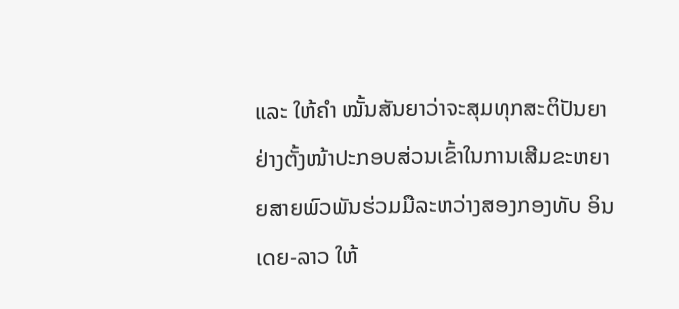ແລະ ໃຫ້ຄຳ ໝັ້ນສັນຍາວ່າຈະສຸມທຸກສະຕິປັນຍາຢ່າງຕັ້ງໜ້າປະກອບສ່ວນເຂົ້າໃນການເສີມຂະຫຍາຍສາຍພົວພັນຮ່ວມມືລະຫວ່າງສອງກອງທັບ ອິນເດຍ-ລາວ ໃຫ້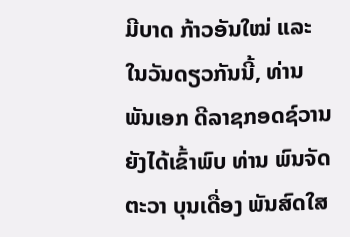ມີບາດ ກ້າວອັນໃໝ່ ແລະ ໃນວັນດຽວກັນນີ້, ທ່ານ ພັນເອກ ດີລາຊກອດຊ໌ວານ ຍັງໄດ້ເຂົ້າພົບ ທ່ານ ພົນຈັດຕະວາ ບຸນເດື່ອງ ພັນສົດໃສ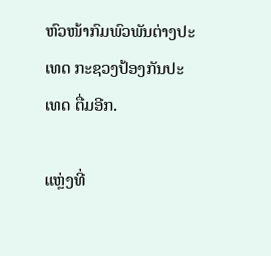ຫົວໜ້າກົມພົວພັນຕ່າງປະ ເທດ ກະຊວງປ້ອງກັນປະເທດ ຕື່ມອີກ.

ແຫຼ່ງທີ່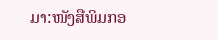ມາ:ໜັງສືພິມກອ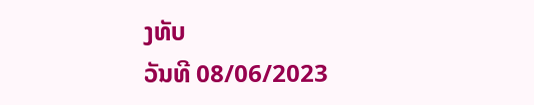ງທັບ
ວັນທີ 08/06/2023